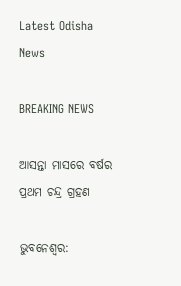Latest Odisha News

BREAKING NEWS

ଆସନ୍ତା ମାସରେ ବର୍ଷର ପ୍ରଥମ ଚନ୍ଦ୍ର ଗ୍ରହଣ

ଭୁବନେଶ୍ୱର: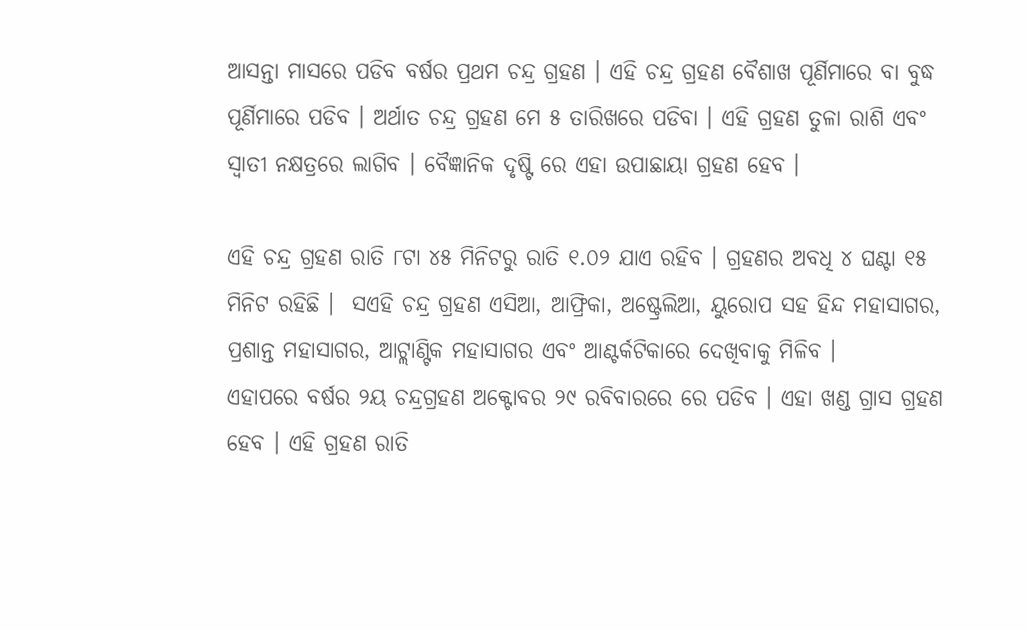ଆସନ୍ତା ମାସରେ ପଡିବ ବର୍ଷର ପ୍ରଥମ ଚନ୍ଦ୍ର ଗ୍ରହଣ । ଏହି ଚନ୍ଦ୍ର ଗ୍ରହଣ ବୈଶାଖ ପୂର୍ଣିମାରେ ବା ବୁଦ୍ଧ ପୂର୍ଣିମାରେ ପଡିବ । ଅର୍ଥାତ ଚନ୍ଦ୍ର ଗ୍ରହଣ ମେ ୫ ତାରିଖରେ ପଡିବା । ଏହି ଗ୍ରହଣ ତୁଳା ରାଶି ଏବଂ ସ୍ୱାତୀ ନକ୍ଷତ୍ରରେ ଲାଗିବ । ବୈଜ୍ଞାନିକ ଦୃଷ୍ଟି ରେ ଏହା ଉପାଛାୟା ଗ୍ରହଣ ହେବ ।

ଏହି ଚନ୍ଦ୍ର ଗ୍ରହଣ ରାତି ୮ଟା ୪୫ ମିନିଟରୁ ରାତି ୧.୦୨ ଯାଏ ରହିବ । ଗ୍ରହଣର ଅବଧି ୪ ଘଣ୍ଟା ୧୫ ମିନିଟ ରହିଛି ।  ସଏହି ଚନ୍ଦ୍ର ଗ୍ରହଣ ଏସିଆ, ଆଫ୍ରିକା, ଅଷ୍ଟ୍ରେଲିଆ, ୟୁରୋପ ସହ ହିନ୍ଦ ମହାସାଗର, ପ୍ରଶାନ୍ତ ମହାସାଗର, ଆଟ୍ଲାଣ୍ଟିକ ମହାସାଗର ଏବଂ ଆଣ୍ଟର୍କଟିକାରେ ଦେଖିବାକୁ ମିଳିବ ।
ଏହାପରେ ବର୍ଷର ୨ୟ ଚନ୍ଦ୍ରଗ୍ରହଣ ଅକ୍ଟୋବର ୨୯ ରବିବାରରେ ରେ ପଡିବ । ଏହା ଖଣ୍ଡ ଗ୍ରାସ ଗ୍ରହଣ ହେବ । ଏହି ଗ୍ରହଣ ରାତି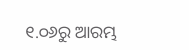୧.୦୬ରୁ ଆରମ୍ଭ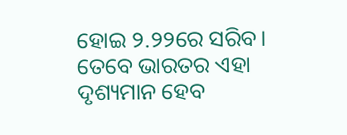ହୋଇ ୨.୨୨ରେ ସରିବ। ତେବେ ଭାରତର ଏହା ଦୃଶ୍ୟମାନ ହେବ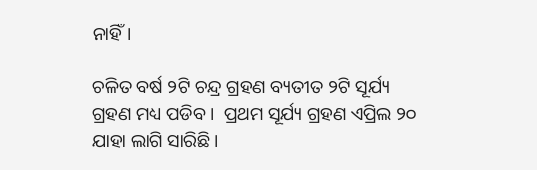ନାହିଁ।

ଚଳିତ ବର୍ଷ ୨ଟି ଚନ୍ଦ୍ର ଗ୍ରହଣ ବ୍ୟତୀତ ୨ଟି ସୂର୍ଯ୍ୟ ଗ୍ରହଣ ମଧ୍ୟ ପଡିବ ।  ପ୍ରଥମ ସୂର୍ଯ୍ୟ ଗ୍ରହଣ ଏପ୍ରିଲ ୨୦ ଯାହା ଲାଗି ସାରିଛି ।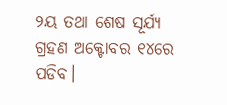୨ୟ ତଥା ଶେଷ ସୂର୍ଯ୍ୟ ଗ୍ରହଣ ଅକ୍ଟୋବର ୧୪ରେ ପଡିବ।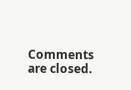Comments are closed.